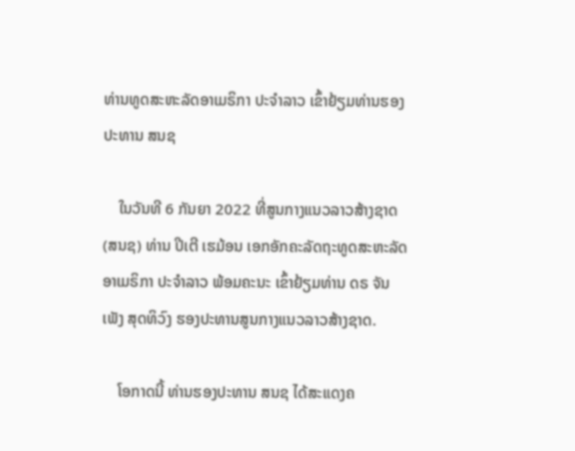ທ່ານທູດສະຫະລັດອາເມຣິກາ ປະຈໍາລາວ ເຂົ້າຢ້ຽມທ່ານຮອງປະທານ ສນຊ

    ໃນວັນທີ 6 ກັນຍາ 2022 ທີ່ສູນກາງແນວລາວສ້າງຊາດ (ສນຊ) ທ່ານ ປີເຕີ ເຮມ້ອນ ເອກອັກຄະລັດຖະທູດສະຫະລັດອາເມຣິກາ ປະຈໍາລາວ ພ້ອມຄະນະ ເຂົ້າຢ້ຽມທ່ານ ດຣ ຈັນເພັງ ສຸດທິວົງ ຮອງປະທານສູນກາງແນວລາວສ້າງຊາດ.

    ໂອກາດນີ້ ທ່ານຮອງປະທານ ສນຊ ໄດ້ສະແດງຄ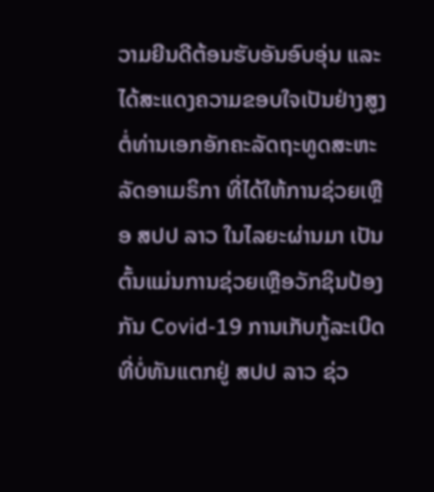ວາມຍີນດີຕ້ອນຮັບອັນອົບອຸ່ນ ແລະ ໄດ້ສະແດງຄວາມຂອບໃຈເປັນຢ່າງສູງ ຕໍ່ທ່ານເອກອັກຄະລັດຖະທູດສະຫະລັດອາເມຣິກາ ທີ່ໄດ້ໃຫ້ການຊ່ວຍເຫຼືອ ສປປ ລາວ ໃນໄລຍະຜ່ານມາ ເປັນຕົ້ນແມ່ນການຊ່ວຍເຫຼືອວັກຊິນປ້ອງກັນ Covid-19 ການເກັບກູ້ລະເບີດທີ່ບໍ່ທັນແຕກຢູ່ ສປປ ລາວ ຊ່ວ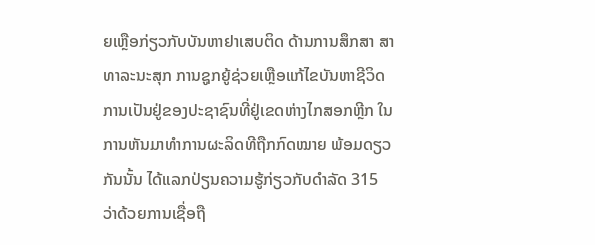ຍເຫຼືອກ່ຽວກັບບັນຫາຢາເສບຕິດ ດ້ານການສຶກສາ ສາທາລະນະສຸກ ການຊູກຍູ້ຊ່ວຍເຫຼືອແກ້ໄຂບັນຫາຊີວິດການເປັນຢູ່ຂອງປະຊາຊົນທີ່ຢູ່ເຂດຫ່າງໄກສອກຫຼີກ ໃນການຫັນມາທໍາການຜະລິດທີຖືກກົດໝາຍ ພ້ອມດຽວກັນນັ້ນ ໄດ້ແລກປ່ຽນຄວາມຮູ້ກ່ຽວກັບດໍາລັດ 315 ວ່າດ້ວຍການເຊື່ອຖື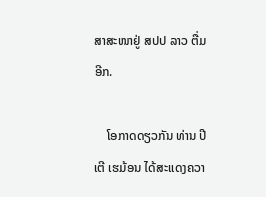ສາສະໜາຢູ່ ສປປ ລາວ ຕື່ມອີກ.

    ໂອກາດດຽວກັນ ທ່ານ ປີເຕີ ເຮມ້ອນ ໄດ້ສະແດງຄວາ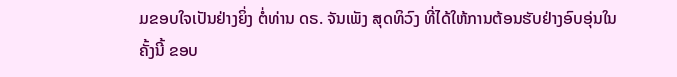ມຂອບໃຈເປັນຢ່າງຍິ່ງ ຕໍ່ທ່ານ ດຣ. ຈັນເພັງ ສຸດທິວົງ ທີ່ໄດ້ໃຫ້ການຕ້ອນຮັບຢ່າງອົບອຸ່ນໃນຄັ້ງນີ້ ຂອບ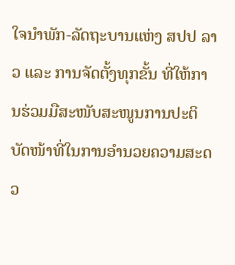ໃຈນຳພັກ-ລັດຖະບານແຫ່ງ ສປປ ລາວ ແລະ ການຈັດຕັ້ງທຸກຂັ້ນ ທີ່ໃຫ້ການຮ່ວມມືສະໜັບສະໜູນການປະຕິບັດໜ້າທີ່ໃນການອຳນວຍຄວາມສະດວ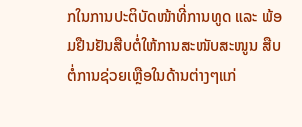ກໃນການປະຕິບັດໜ້າທີ່ການທູດ ແລະ ພ້ອມຢືນຢັນສືບຕໍ່ໃຫ້ການສະໜັບສະໜູນ ສືບຕໍ່ການຊ່ວຍເຫຼືອໃນດ້ານຕ່າງໆແກ່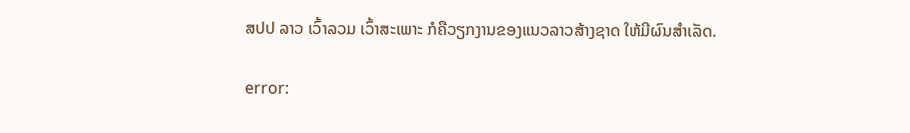ສປປ ລາວ ເວົ້າລວມ ເວົ້າສະເພາະ ກໍຄືວຽກງານຂອງແນວລາວສ້າງຊາດ ໃຫ້ມີຜົນສຳເລັດ.

error: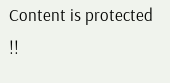Content is protected !!